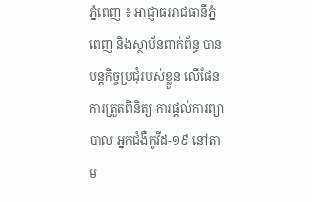ភ្នំពេញ ៖ អាជ្ញាធររាជធានីភ្នំពេញ និងស្ថាប័នពាក់ព័ន្ធ បានបន្តកិច្ចប្រជុំរបស់ខ្លួន លើផែនការត្រួតពិនិត្យ ការផ្តល់ការព្យាបាល អ្នកជំងឺកូវីដ-១៩ នៅតាម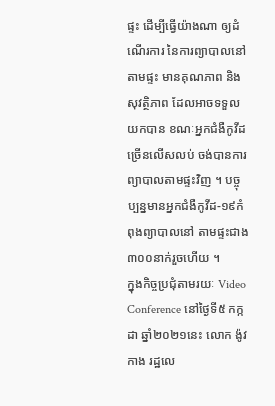ផ្ទះ ដើម្បីធ្វើយ៉ាងណា ឲ្យដំណើរការ នៃការព្យាបាលនៅតាមផ្ទះ មានគុណភាព និងសុវត្ថិភាព ដែលអាចទទួលយកបាន ខណៈអ្នកជំងឺកូវីដ ច្រើនលើសលប់ ចង់បានការព្យាបាលតាមផ្ទះវិញ ។ បច្ចុប្បន្នមានអ្នកជំងឺកូវីដ-១៩កំពុងព្យាបាលនៅ តាមផ្ទះជាង៣០០នាក់រួចហើយ ។
ក្នុងកិច្ចប្រជុំតាមរយៈ Video Conference នៅថ្ងៃទី៥ កក្កដា ឆ្នាំ២០២១នេះ លោក ង៉ូវ កាង រដ្ឋលេ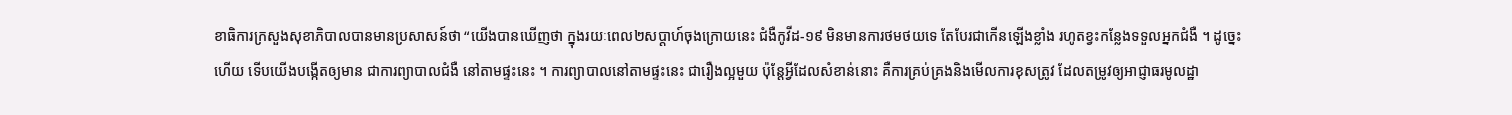ខាធិការក្រសួងសុខាភិបាលបានមានប្រសាសន៍ថា “យើងបានឃើញថា ក្នុងរយៈពេល២សប្តាហ៍ចុងក្រោយនេះ ជំងឺកូវីដ-១៩ មិនមានការថមថយទេ តែបែរជាកើនឡើងខ្លាំង រហូតខ្វះកន្លែងទទួលអ្នកជំងឺ ។ ដូច្នេះហើយ ទើបយើងបង្កើតឲ្យមាន ជាការព្យាបាលជំងឺ នៅតាមផ្ទះនេះ ។ ការព្យាបាលនៅតាមផ្ទះនេះ ជារឿងល្អមួយ ប៉ុន្តែអ្វីដែលសំខាន់នោះ គឺការគ្រប់គ្រងនិងមើលការខុសត្រូវ ដែលតម្រូវឲ្យអាជ្ញាធរមូលដ្ឋា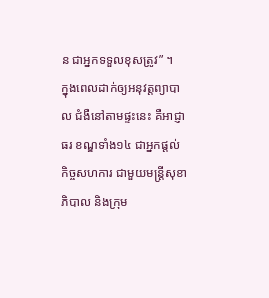ន ជាអ្នកទទួលខុសត្រូវ” ។
ក្នុងពេលដាក់ឲ្យអនុវត្តព្យាបាល ជំងឺនៅតាមផ្ទះនេះ គឺអាជ្ញាធរ ខណ្ឌទាំង១៤ ជាអ្នកផ្តល់កិច្ចសហការ ជាមួយមន្ត្រីសុខាភិបាល និងក្រុម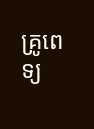គ្រូពេទ្យ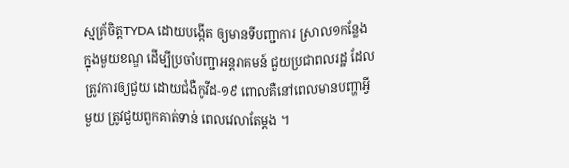ស្មគ្រ័ចិត្តTYDA ដោយបង្កើត ឲ្យមានទីបញ្ជាការ ស្រាល១កន្លែង ក្នុងមួយខណ្ឌ ដើម្បីប្រចាំបញ្ជាអន្តរាគមន៍ ជួយប្រជាពលរដ្ឋ ដែលត្រូវការឲ្យជួយ ដោយជំងឺកូវីដ-១៩ ពោលគឺនៅពេលមានបញ្ហាអ្វីមួយ ត្រូវជួយពួកគាត់ទាន់ ពេលវេលាតែម្តង ។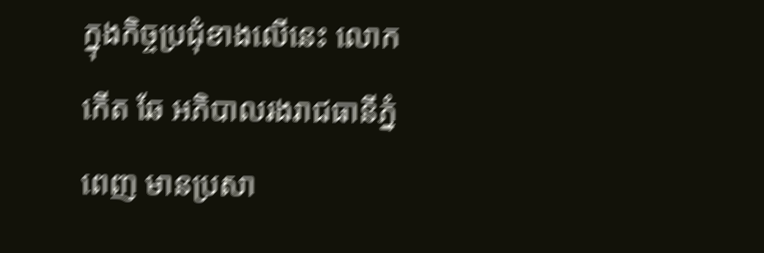ក្នុងកិច្ចប្រជុំខាងលើនេះ លោក កើត ឆែ អភិបាលរងរាជធានីភ្នំពេញ មានប្រសា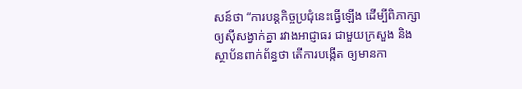សន៍ថា “ការបន្តកិច្ចប្រជុំនេះធ្វើឡើង ដើម្បីពិភាក្សាឲ្យស៊ីសង្វាក់គ្នា រវាងអាជ្ញាធរ ជាមួយក្រសួង និងស្ថាប័នពាក់ព័ន្ធថា តើការបង្កើត ឲ្យមានកា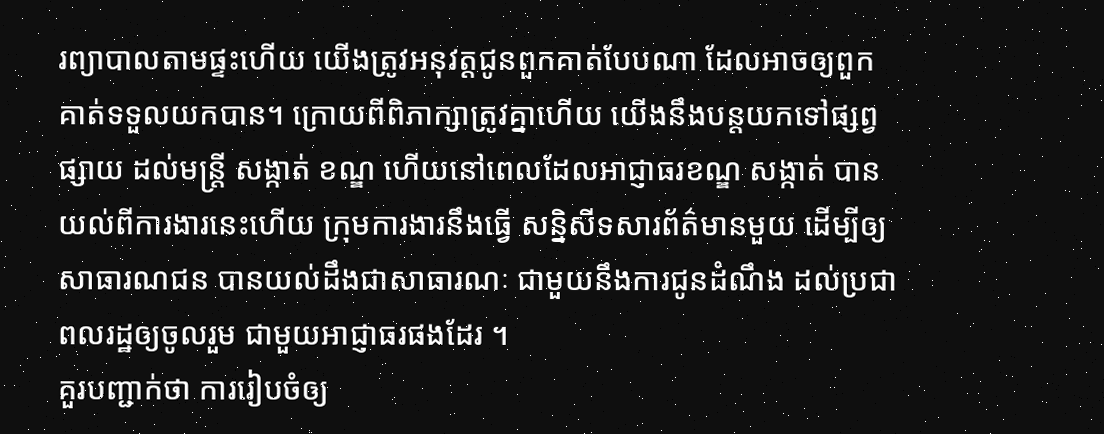រព្យាបាលតាមផ្ទះហើយ យើងត្រូវអនុវត្តជូនពួកគាត់បែបណា ដែលអាចឲ្យពួកគាត់ទទួលយកបាន។ ក្រោយពីពិភាក្សាត្រូវគ្នាហើយ យើងនឹងបន្តយកទៅផ្សព្វផ្សាយ ដល់មន្ត្រី សង្កាត់ ខណ្ឌ ហើយនៅពេលដែលអាជ្ញាធរខណ្ឌ សង្កាត់ បានយល់ពីការងារនេះហើយ ក្រុមការងារនឹងធ្វើ សន្និសីទសារព័ត៌មានមួយ ដើម្បីឲ្យសាធារណជន បានយល់ដឹងជាសាធារណៈ ជាមួយនឹងការជូនដំណឹង ដល់ប្រជាពលរដ្ឋឲ្យចូលរួម ជាមួយអាជ្ញាធរផងដែរ ។
គួរបញ្ជាក់ថា ការរៀបចំឲ្យ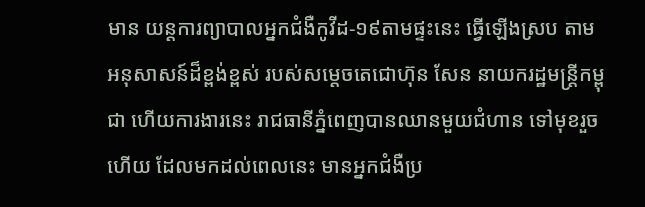មាន យន្តការព្យាបាលអ្នកជំងឺកូវីដ-១៩តាមផ្ទះនេះ ធ្វើឡើងស្រប តាមអនុសាសន៍ដ៏ខ្ពង់ខ្ពស់ របស់សម្តេចតេជោហ៊ុន សែន នាយករដ្ឋមន្ត្រីកម្ពុជា ហើយការងារនេះ រាជធានីភ្នំពេញបានឈានមួយជំហាន ទៅមុខរួចហើយ ដែលមកដល់ពេលនេះ មានអ្នកជំងឺប្រ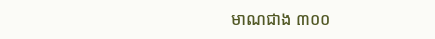មាណជាង ៣០០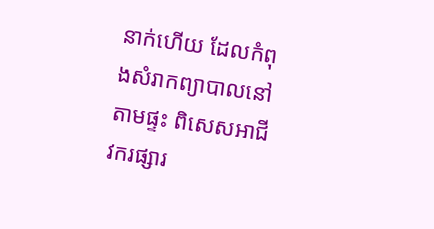នាក់ហើយ ដែលកំពុងសំរាកព្យាបាលនៅតាមផ្ទះ ពិសេសអាជីវករផ្សារ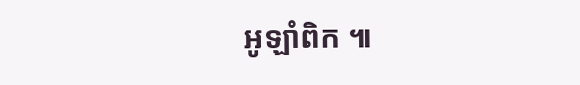អូឡាំពិក ៕